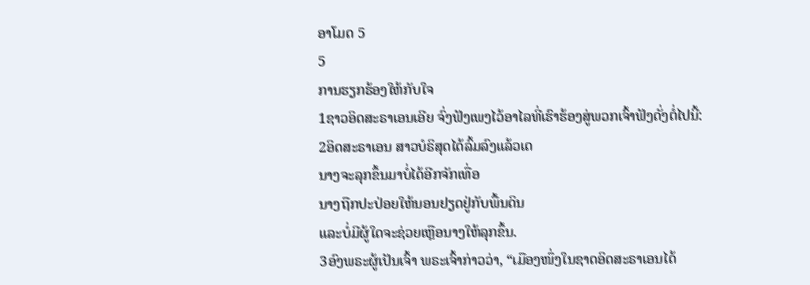ອາໂມດ 5
5
ການຮຽກຮ້ອງໃຫ້ກັບໃຈ
1ຊາວອິດສະຣາເອນເອີຍ ຈົ່ງຟັງເພງໄວ້ອາໄລທີ່ເຮົາຮ້ອງສູ່ພວກເຈົ້າຟັງດັ່ງຕໍ່ໄປນີ້:
2ອິດສະຣາເອນ ສາວບໍຣິສຸດໄດ້ລົ້ມລົງແລ້ວເດ
ນາງຈະລຸກຂຶ້ນມາບໍ່ໄດ້ອີກຈັກເທື່ອ
ນາງຖືກປະປ່ອຍໃຫ້ນອນຢຽດຢູ່ກັບພື້ນດິນ
ແລະບໍ່ມີຜູ້ໃດຈະຊ່ວຍເຫຼືອນາງໃຫ້ລຸກຂຶ້ນ.
3ອົງພຣະຜູ້ເປັນເຈົ້າ ພຣະເຈົ້າກ່າວວ່າ, “ເມືອງໜຶ່ງໃນຊາດອິດສະຣາເອນໄດ້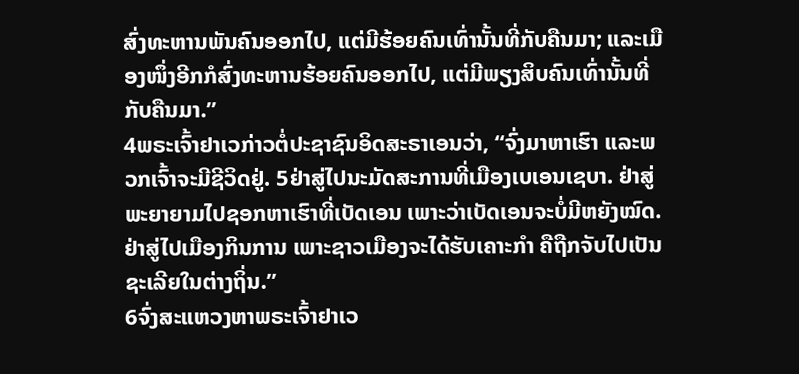ສົ່ງທະຫານພັນຄົນອອກໄປ, ແຕ່ມີຮ້ອຍຄົນເທົ່ານັ້ນທີ່ກັບຄືນມາ; ແລະເມືອງໜຶ່ງອີກກໍສົ່ງທະຫານຮ້ອຍຄົນອອກໄປ, ແຕ່ມີພຽງສິບຄົນເທົ່ານັ້ນທີ່ກັບຄືນມາ.”
4ພຣະເຈົ້າຢາເວກ່າວຕໍ່ປະຊາຊົນອິດສະຣາເອນວ່າ, “ຈົ່ງມາຫາເຮົາ ແລະພວກເຈົ້າຈະມີຊີວິດຢູ່. 5ຢ່າສູ່ໄປນະມັດສະການທີ່ເມືອງເບເອນເຊບາ. ຢ່າສູ່ພະຍາຍາມໄປຊອກຫາເຮົາທີ່ເບັດເອນ ເພາະວ່າເບັດເອນຈະບໍ່ມີຫຍັງໝົດ. ຢ່າສູ່ໄປເມືອງກິນການ ເພາະຊາວເມືອງຈະໄດ້ຮັບເຄາະກຳ ຄືຖືກຈັບໄປເປັນຊະເລີຍໃນຕ່າງຖິ່ນ.”
6ຈົ່ງສະແຫວງຫາພຣະເຈົ້າຢາເວ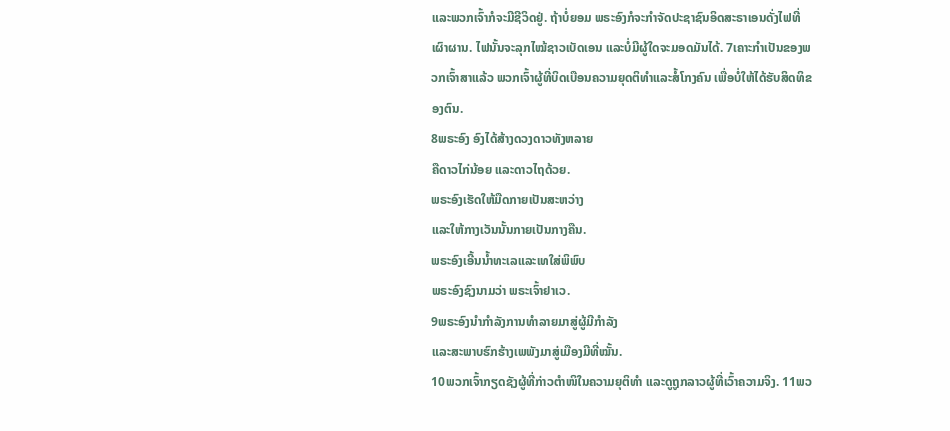ແລະພວກເຈົ້າກໍຈະມີຊີວິດຢູ່. ຖ້າບໍ່ຍອມ ພຣະອົງກໍຈະກຳຈັດປະຊາຊົນອິດສະຣາເອນດັ່ງໄຟທີ່ເຜົາຜານ. ໄຟນັ້ນຈະລຸກໄໝ້ຊາວເບັດເອນ ແລະບໍ່ມີຜູ້ໃດຈະມອດມັນໄດ້. 7ເຄາະກຳເປັນຂອງພວກເຈົ້າສາແລ້ວ ພວກເຈົ້າຜູ້ທີ່ບິດເບືອນຄວາມຍຸດຕິທຳແລະສໍ້ໂກງຄົນ ເພື່ອບໍ່ໃຫ້ໄດ້ຮັບສິດທິຂອງຕົນ.
8ພຣະອົງ ອົງໄດ້ສ້າງດວງດາວທັງຫລາຍ
ຄືດາວໄກ່ນ້ອຍ ແລະດາວໄຖດ້ວຍ.
ພຣະອົງເຮັດໃຫ້ມືດກາຍເປັນສະຫວ່າງ
ແລະໃຫ້ກາງເວັນນັ້ນກາຍເປັນກາງຄືນ.
ພຣະອົງເອີ້ນນໍ້າທະເລແລະເທໃສ່ພິພົບ
ພຣະອົງຊົງນາມວ່າ ພຣະເຈົ້າຢາເວ.
9ພຣະອົງນຳກຳລັງການທຳລາຍມາສູ່ຜູ້ມີກຳລັງ
ແລະສະພາບຮົກຮ້າງເພພັງມາສູ່ເມືອງມີທີ່ໝັ້ນ.
10ພວກເຈົ້າກຽດຊັງຜູ້ທີ່ກ່າວຕຳໜິໃນຄວາມຍຸຕິທຳ ແລະດູຖູກລາວຜູ້ທີ່ເວົ້າຄວາມຈິງ. 11ພວ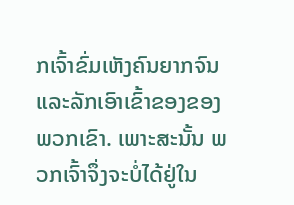ກເຈົ້າຂົ່ມເຫັງຄົນຍາກຈົນ ແລະລັກເອົາເຂົ້າຂອງຂອງພວກເຂົາ. ເພາະສະນັ້ນ ພວກເຈົ້າຈຶ່ງຈະບໍ່ໄດ້ຢູ່ໃນ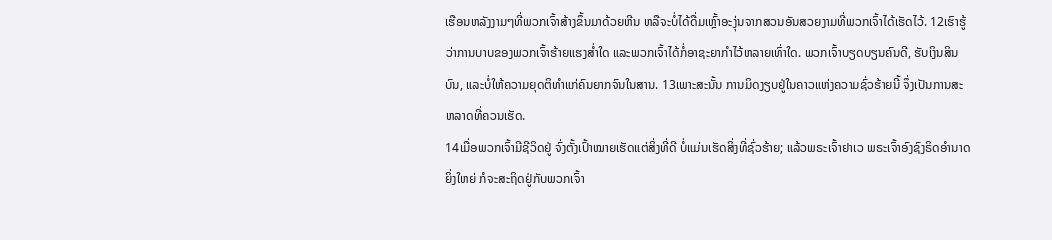ເຮືອນຫລັງງາມໆທີ່ພວກເຈົ້າສ້າງຂຶ້ນມາດ້ວຍຫີນ ຫລືຈະບໍ່ໄດ້ດື່ມເຫຼົ້າອະງຸ່ນຈາກສວນອັນສວຍງາມທີ່ພວກເຈົ້າໄດ້ເຮັດໄວ້. 12ເຮົາຮູ້ວ່າການບາບຂອງພວກເຈົ້າຮ້າຍແຮງສໍ່າໃດ ແລະພວກເຈົ້າໄດ້ກໍ່ອາຊະຍາກຳໄວ້ຫລາຍເທົ່າໃດ. ພວກເຈົ້າບຽດບຽນຄົນດີ, ຮັບເງິນສິນບົນ, ແລະບໍ່ໃຫ້ຄວາມຍຸດຕິທຳແກ່ຄົນຍາກຈົນໃນສານ. 13ເພາະສະນັ້ນ ການມິດງຽບຢູ່ໃນຄາວແຫ່ງຄວາມຊົ່ວຮ້າຍນີ້ ຈຶ່ງເປັນການສະຫລາດທີ່ຄວນເຮັດ.
14ເມື່ອພວກເຈົ້າມີຊີວິດຢູ່ ຈົ່ງຕັ້ງເປົ້າໝາຍເຮັດແຕ່ສິ່ງທີ່ດີ ບໍ່ແມ່ນເຮັດສິ່ງທີ່ຊົ່ວຮ້າຍ; ແລ້ວພຣະເຈົ້າຢາເວ ພຣະເຈົ້າອົງຊົງຣິດອຳນາດຍິ່ງໃຫຍ່ ກໍຈະສະຖິດຢູ່ກັບພວກເຈົ້າ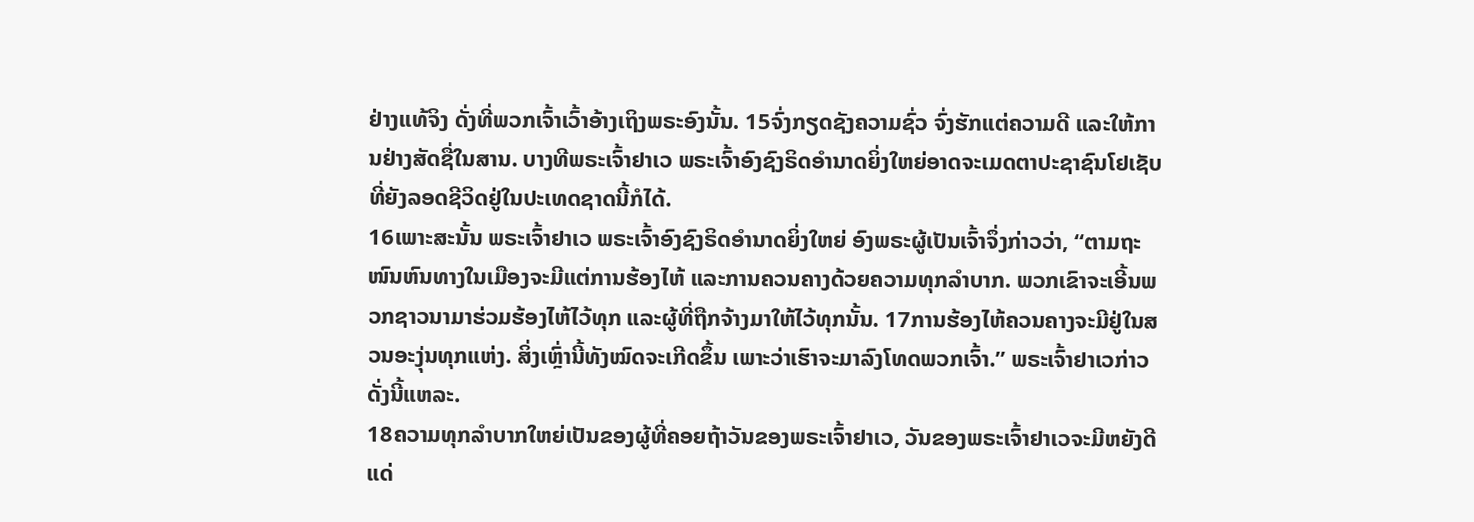ຢ່າງແທ້ຈິງ ດັ່ງທີ່ພວກເຈົ້າເວົ້າອ້າງເຖິງພຣະອົງນັ້ນ. 15ຈົ່ງກຽດຊັງຄວາມຊົ່ວ ຈົ່ງຮັກແຕ່ຄວາມດີ ແລະໃຫ້ການຢ່າງສັດຊື່ໃນສານ. ບາງທີພຣະເຈົ້າຢາເວ ພຣະເຈົ້າອົງຊົງຣິດອຳນາດຍິ່ງໃຫຍ່ອາດຈະເມດຕາປະຊາຊົນໂຢເຊັບ ທີ່ຍັງລອດຊີວິດຢູ່ໃນປະເທດຊາດນີ້ກໍໄດ້.
16ເພາະສະນັ້ນ ພຣະເຈົ້າຢາເວ ພຣະເຈົ້າອົງຊົງຣິດອຳນາດຍິ່ງໃຫຍ່ ອົງພຣະຜູ້ເປັນເຈົ້າຈຶ່ງກ່າວວ່າ, “ຕາມຖະໜົນຫົນທາງໃນເມືອງຈະມີແຕ່ການຮ້ອງໄຫ້ ແລະການຄວນຄາງດ້ວຍຄວາມທຸກລຳບາກ. ພວກເຂົາຈະເອີ້ນພວກຊາວນາມາຮ່ວມຮ້ອງໄຫ້ໄວ້ທຸກ ແລະຜູ້ທີ່ຖືກຈ້າງມາໃຫ້ໄວ້ທຸກນັ້ນ. 17ການຮ້ອງໄຫ້ຄວນຄາງຈະມີຢູ່ໃນສວນອະງຸ່ນທຸກແຫ່ງ. ສິ່ງເຫຼົ່ານີ້ທັງໝົດຈະເກີດຂຶ້ນ ເພາະວ່າເຮົາຈະມາລົງໂທດພວກເຈົ້າ.” ພຣະເຈົ້າຢາເວກ່າວດັ່ງນີ້ແຫລະ.
18ຄວາມທຸກລຳບາກໃຫຍ່ເປັນຂອງຜູ້ທີ່ຄອຍຖ້າວັນຂອງພຣະເຈົ້າຢາເວ, ວັນຂອງພຣະເຈົ້າຢາເວຈະມີຫຍັງດີແດ່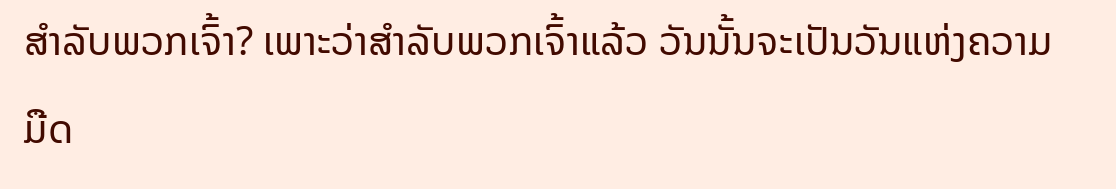ສຳລັບພວກເຈົ້າ? ເພາະວ່າສຳລັບພວກເຈົ້າແລ້ວ ວັນນັ້ນຈະເປັນວັນແຫ່ງຄວາມມືດ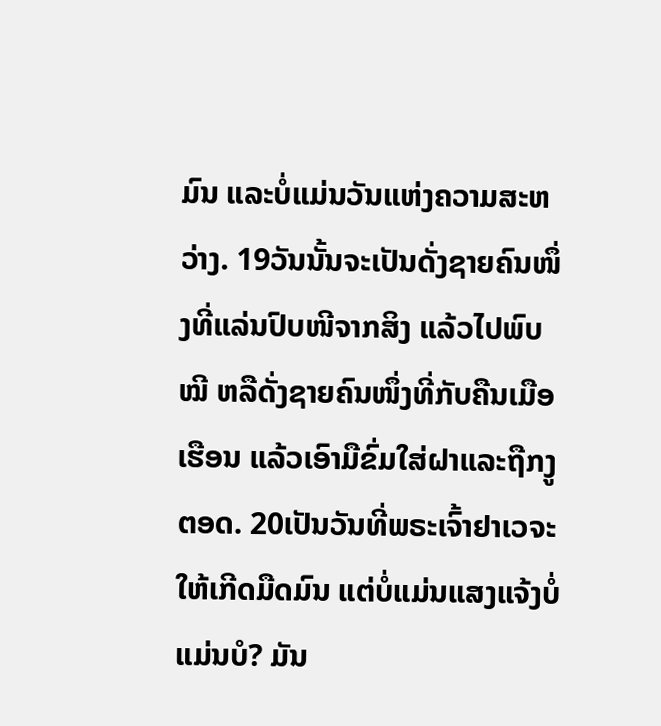ມົນ ແລະບໍ່ແມ່ນວັນແຫ່ງຄວາມສະຫວ່າງ. 19ວັນນັ້ນຈະເປັນດັ່ງຊາຍຄົນໜຶ່ງທີ່ແລ່ນປົບໜີຈາກສິງ ແລ້ວໄປພົບໝີ ຫລືດັ່ງຊາຍຄົນໜຶ່ງທີ່ກັບຄືນເມືອເຮືອນ ແລ້ວເອົາມືຂົ່ມໃສ່ຝາແລະຖືກງູຕອດ. 20ເປັນວັນທີ່ພຣະເຈົ້າຢາເວຈະໃຫ້ເກີດມືດມົນ ແຕ່ບໍ່ແມ່ນແສງແຈ້ງບໍ່ແມ່ນບໍ? ມັນ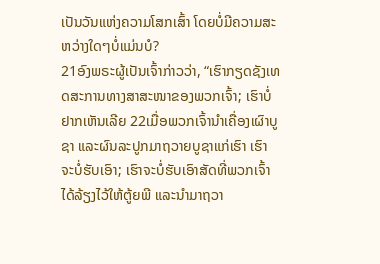ເປັນວັນແຫ່ງຄວາມໂສກເສົ້າ ໂດຍບໍ່ມີຄວາມສະຫວ່າງໃດໆບໍ່ແມ່ນບໍ?
21ອົງພຣະຜູ້ເປັນເຈົ້າກ່າວວ່າ, “ເຮົາກຽດຊັງເທດສະການທາງສາສະໜາຂອງພວກເຈົ້າ; ເຮົາບໍ່ຢາກເຫັນເລີຍ 22ເມື່ອພວກເຈົ້ານຳເຄື່ອງເຜົາບູຊາ ແລະຜົນລະປູກມາຖວາຍບູຊາແກ່ເຮົາ ເຮົາຈະບໍ່ຮັບເອົາ; ເຮົາຈະບໍ່ຮັບເອົາສັດທີ່ພວກເຈົ້າໄດ້ລ້ຽງໄວ້ໃຫ້ຕູ້ຍພີ ແລະນຳມາຖວາ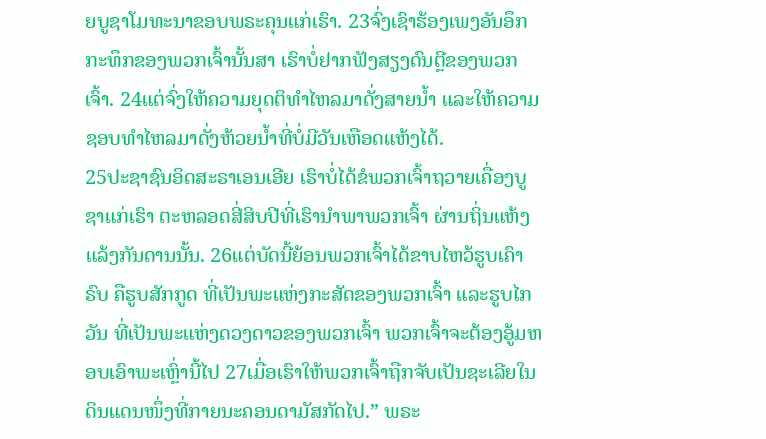ຍບູຊາໂມທະນາຂອບພຣະຄຸນແກ່ເຮົາ. 23ຈົ່ງເຊົາຮ້ອງເພງອັນອຶກກະທຶກຂອງພວກເຈົ້ານັ້ນສາ ເຮົາບໍ່ຢາກຟັງສຽງດົນຕຼີຂອງພວກເຈົ້າ. 24ແຕ່ຈົ່ງໃຫ້ຄວາມຍຸດຕິທຳໄຫລມາດັ່ງສາຍນໍ້າ ແລະໃຫ້ຄວາມຊອບທຳໄຫລມາດັ່ງຫ້ວຍນໍ້າທີ່ບໍ່ມີວັນເຫືອດແຫ້ງໄດ້.
25ປະຊາຊົນອິດສະຣາເອນເອີຍ ເຮົາບໍ່ໄດ້ຂໍພວກເຈົ້າຖວາຍເຄື່ອງບູຊາແກ່ເຮົາ ຕະຫລອດສີ່ສິບປີທີ່ເຮົານຳພາພວກເຈົ້າ ຜ່ານຖິ່ນແຫ້ງແລ້ງກັນດານນັ້ນ. 26ແຕ່ບັດນີ້ຍ້ອນພວກເຈົ້າໄດ້ຂາບໄຫວ້ຮູບເຄົາຣົບ ຄືຮູບສັກກູດ ທີ່ເປັນພະແຫ່ງກະສັດຂອງພວກເຈົ້າ ແລະຮູບໄກວັນ ທີ່ເປັນພະແຫ່ງດວງດາວຂອງພວກເຈົ້າ ພວກເຈົ້າຈະຕ້ອງອູ້ມຫອບເອົາພະເຫຼົ່ານີ້ໄປ 27ເມື່ອເຮົາໃຫ້ພວກເຈົ້າຖືກຈັບເປັນຊະເລີຍໃນດິນແດນໜຶ່ງທີ່ກາຍນະຄອນດາມັສກັດໄປ.” ພຣະ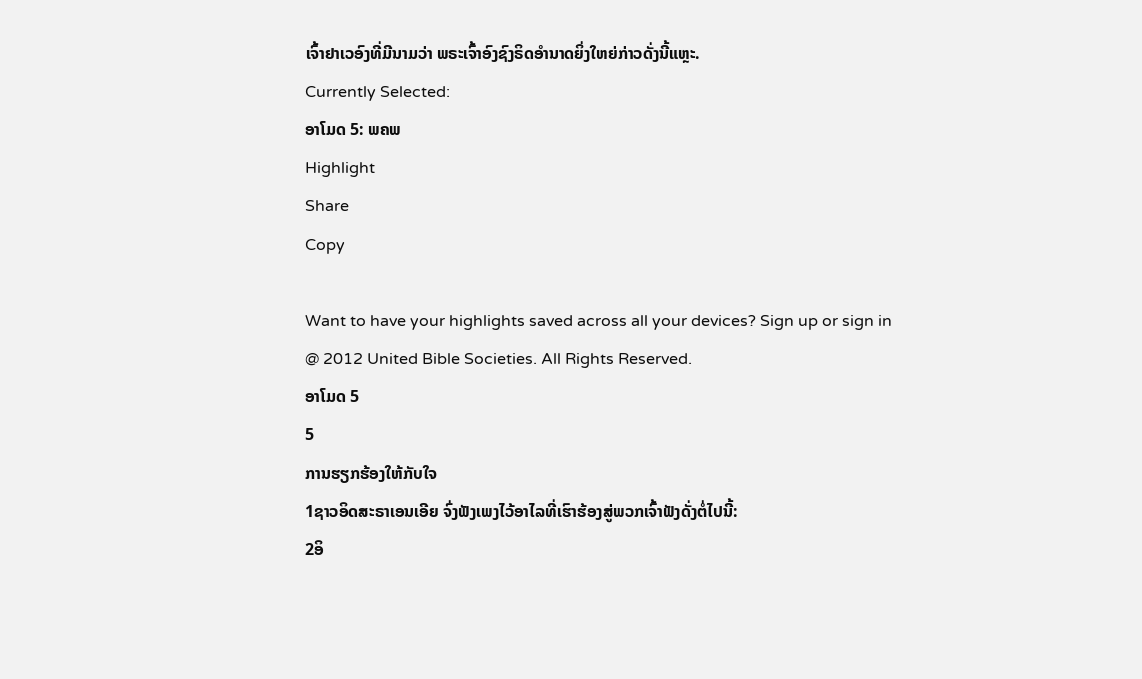ເຈົ້າຢາເວອົງທີ່ມີນາມວ່າ ພຣະເຈົ້າອົງຊົງຣິດອຳນາດຍິ່ງໃຫຍ່ກ່າວດັ່ງນີ້ແຫຼະ.
Currently Selected:
ອາໂມດ 5: ພຄພ
Highlight
Share
Copy

Want to have your highlights saved across all your devices? Sign up or sign in
@ 2012 United Bible Societies. All Rights Reserved.
ອາໂມດ 5
5
ການຮຽກຮ້ອງໃຫ້ກັບໃຈ
1ຊາວອິດສະຣາເອນເອີຍ ຈົ່ງຟັງເພງໄວ້ອາໄລທີ່ເຮົາຮ້ອງສູ່ພວກເຈົ້າຟັງດັ່ງຕໍ່ໄປນີ້:
2ອິ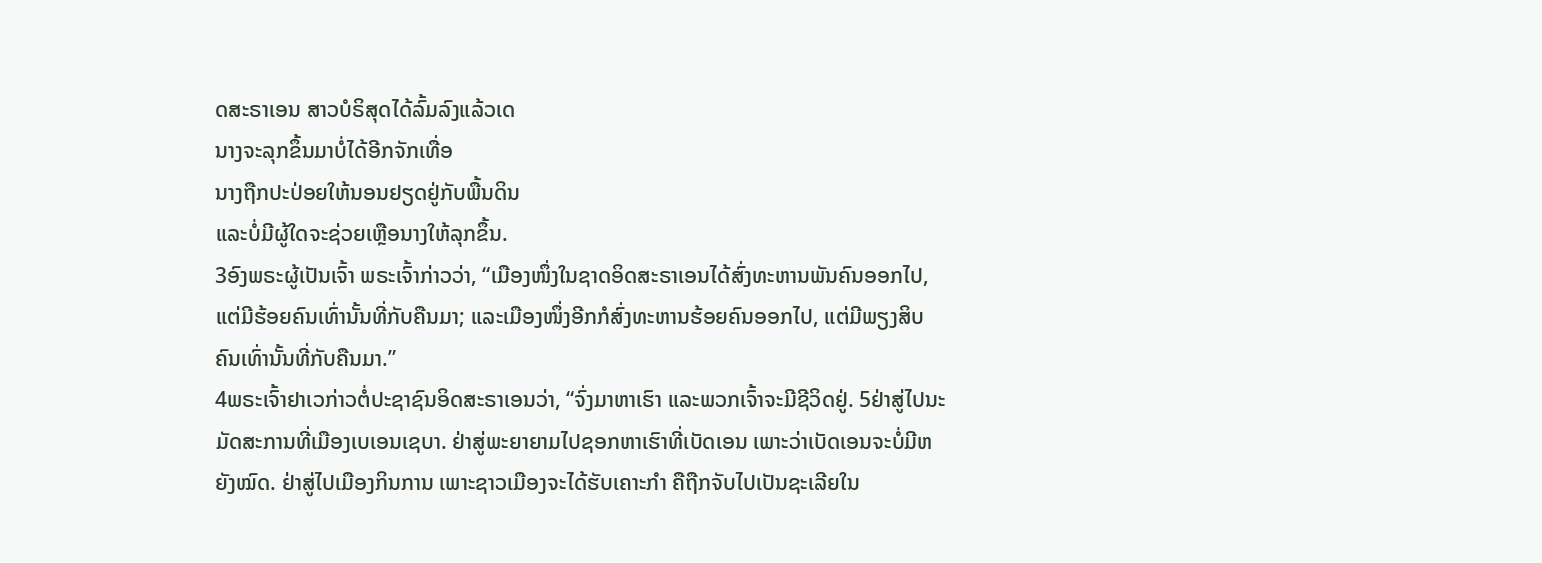ດສະຣາເອນ ສາວບໍຣິສຸດໄດ້ລົ້ມລົງແລ້ວເດ
ນາງຈະລຸກຂຶ້ນມາບໍ່ໄດ້ອີກຈັກເທື່ອ
ນາງຖືກປະປ່ອຍໃຫ້ນອນຢຽດຢູ່ກັບພື້ນດິນ
ແລະບໍ່ມີຜູ້ໃດຈະຊ່ວຍເຫຼືອນາງໃຫ້ລຸກຂຶ້ນ.
3ອົງພຣະຜູ້ເປັນເຈົ້າ ພຣະເຈົ້າກ່າວວ່າ, “ເມືອງໜຶ່ງໃນຊາດອິດສະຣາເອນໄດ້ສົ່ງທະຫານພັນຄົນອອກໄປ, ແຕ່ມີຮ້ອຍຄົນເທົ່ານັ້ນທີ່ກັບຄືນມາ; ແລະເມືອງໜຶ່ງອີກກໍສົ່ງທະຫານຮ້ອຍຄົນອອກໄປ, ແຕ່ມີພຽງສິບຄົນເທົ່ານັ້ນທີ່ກັບຄືນມາ.”
4ພຣະເຈົ້າຢາເວກ່າວຕໍ່ປະຊາຊົນອິດສະຣາເອນວ່າ, “ຈົ່ງມາຫາເຮົາ ແລະພວກເຈົ້າຈະມີຊີວິດຢູ່. 5ຢ່າສູ່ໄປນະມັດສະການທີ່ເມືອງເບເອນເຊບາ. ຢ່າສູ່ພະຍາຍາມໄປຊອກຫາເຮົາທີ່ເບັດເອນ ເພາະວ່າເບັດເອນຈະບໍ່ມີຫຍັງໝົດ. ຢ່າສູ່ໄປເມືອງກິນການ ເພາະຊາວເມືອງຈະໄດ້ຮັບເຄາະກຳ ຄືຖືກຈັບໄປເປັນຊະເລີຍໃນ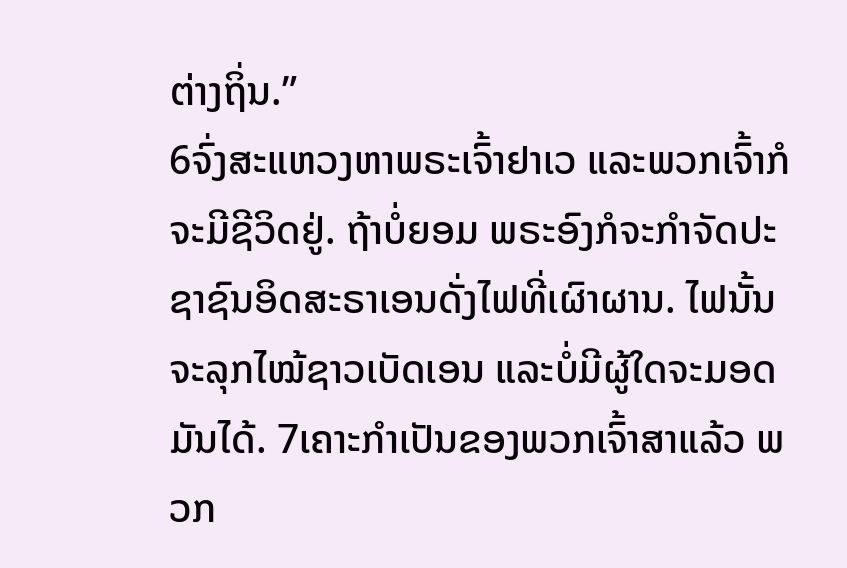ຕ່າງຖິ່ນ.”
6ຈົ່ງສະແຫວງຫາພຣະເຈົ້າຢາເວ ແລະພວກເຈົ້າກໍຈະມີຊີວິດຢູ່. ຖ້າບໍ່ຍອມ ພຣະອົງກໍຈະກຳຈັດປະຊາຊົນອິດສະຣາເອນດັ່ງໄຟທີ່ເຜົາຜານ. ໄຟນັ້ນຈະລຸກໄໝ້ຊາວເບັດເອນ ແລະບໍ່ມີຜູ້ໃດຈະມອດມັນໄດ້. 7ເຄາະກຳເປັນຂອງພວກເຈົ້າສາແລ້ວ ພວກ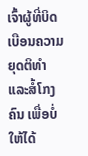ເຈົ້າຜູ້ທີ່ບິດເບືອນຄວາມຍຸດຕິທຳແລະສໍ້ໂກງຄົນ ເພື່ອບໍ່ໃຫ້ໄດ້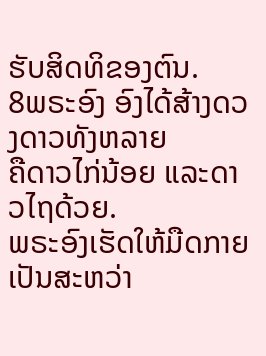ຮັບສິດທິຂອງຕົນ.
8ພຣະອົງ ອົງໄດ້ສ້າງດວງດາວທັງຫລາຍ
ຄືດາວໄກ່ນ້ອຍ ແລະດາວໄຖດ້ວຍ.
ພຣະອົງເຮັດໃຫ້ມືດກາຍເປັນສະຫວ່າ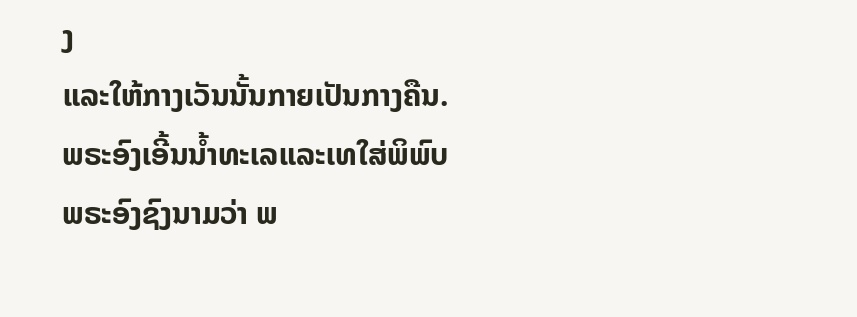ງ
ແລະໃຫ້ກາງເວັນນັ້ນກາຍເປັນກາງຄືນ.
ພຣະອົງເອີ້ນນໍ້າທະເລແລະເທໃສ່ພິພົບ
ພຣະອົງຊົງນາມວ່າ ພ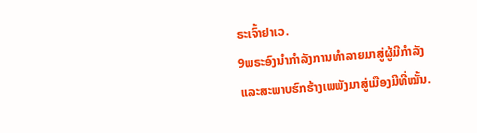ຣະເຈົ້າຢາເວ.
9ພຣະອົງນຳກຳລັງການທຳລາຍມາສູ່ຜູ້ມີກຳລັງ
ແລະສະພາບຮົກຮ້າງເພພັງມາສູ່ເມືອງມີທີ່ໝັ້ນ.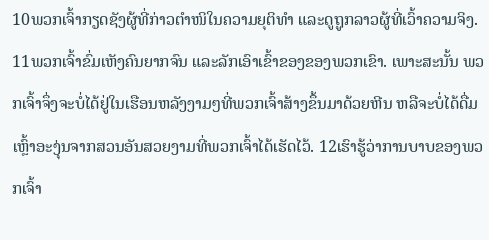10ພວກເຈົ້າກຽດຊັງຜູ້ທີ່ກ່າວຕຳໜິໃນຄວາມຍຸຕິທຳ ແລະດູຖູກລາວຜູ້ທີ່ເວົ້າຄວາມຈິງ. 11ພວກເຈົ້າຂົ່ມເຫັງຄົນຍາກຈົນ ແລະລັກເອົາເຂົ້າຂອງຂອງພວກເຂົາ. ເພາະສະນັ້ນ ພວກເຈົ້າຈຶ່ງຈະບໍ່ໄດ້ຢູ່ໃນເຮືອນຫລັງງາມໆທີ່ພວກເຈົ້າສ້າງຂຶ້ນມາດ້ວຍຫີນ ຫລືຈະບໍ່ໄດ້ດື່ມເຫຼົ້າອະງຸ່ນຈາກສວນອັນສວຍງາມທີ່ພວກເຈົ້າໄດ້ເຮັດໄວ້. 12ເຮົາຮູ້ວ່າການບາບຂອງພວກເຈົ້າ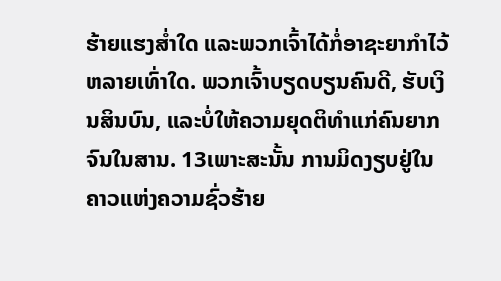ຮ້າຍແຮງສໍ່າໃດ ແລະພວກເຈົ້າໄດ້ກໍ່ອາຊະຍາກຳໄວ້ຫລາຍເທົ່າໃດ. ພວກເຈົ້າບຽດບຽນຄົນດີ, ຮັບເງິນສິນບົນ, ແລະບໍ່ໃຫ້ຄວາມຍຸດຕິທຳແກ່ຄົນຍາກຈົນໃນສານ. 13ເພາະສະນັ້ນ ການມິດງຽບຢູ່ໃນຄາວແຫ່ງຄວາມຊົ່ວຮ້າຍ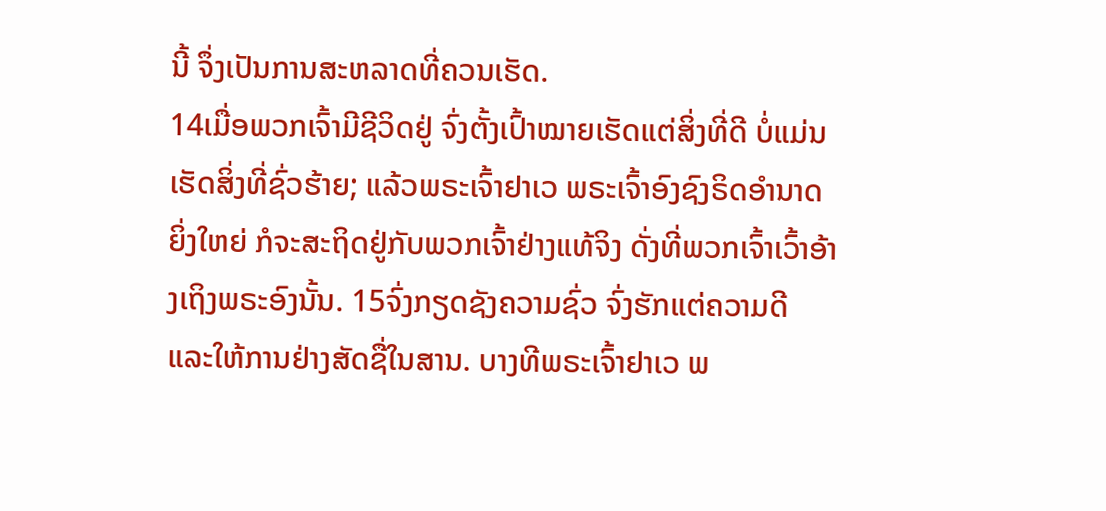ນີ້ ຈຶ່ງເປັນການສະຫລາດທີ່ຄວນເຮັດ.
14ເມື່ອພວກເຈົ້າມີຊີວິດຢູ່ ຈົ່ງຕັ້ງເປົ້າໝາຍເຮັດແຕ່ສິ່ງທີ່ດີ ບໍ່ແມ່ນເຮັດສິ່ງທີ່ຊົ່ວຮ້າຍ; ແລ້ວພຣະເຈົ້າຢາເວ ພຣະເຈົ້າອົງຊົງຣິດອຳນາດຍິ່ງໃຫຍ່ ກໍຈະສະຖິດຢູ່ກັບພວກເຈົ້າຢ່າງແທ້ຈິງ ດັ່ງທີ່ພວກເຈົ້າເວົ້າອ້າງເຖິງພຣະອົງນັ້ນ. 15ຈົ່ງກຽດຊັງຄວາມຊົ່ວ ຈົ່ງຮັກແຕ່ຄວາມດີ ແລະໃຫ້ການຢ່າງສັດຊື່ໃນສານ. ບາງທີພຣະເຈົ້າຢາເວ ພ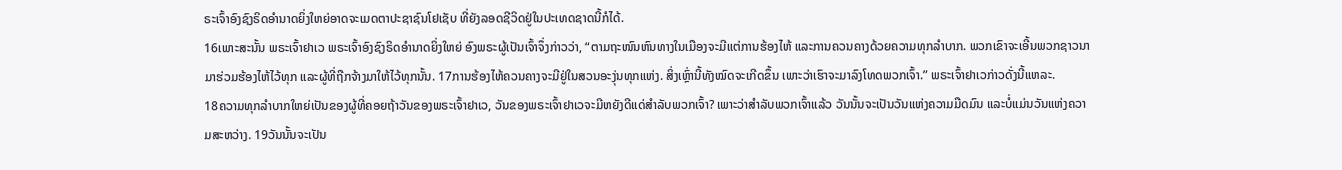ຣະເຈົ້າອົງຊົງຣິດອຳນາດຍິ່ງໃຫຍ່ອາດຈະເມດຕາປະຊາຊົນໂຢເຊັບ ທີ່ຍັງລອດຊີວິດຢູ່ໃນປະເທດຊາດນີ້ກໍໄດ້.
16ເພາະສະນັ້ນ ພຣະເຈົ້າຢາເວ ພຣະເຈົ້າອົງຊົງຣິດອຳນາດຍິ່ງໃຫຍ່ ອົງພຣະຜູ້ເປັນເຈົ້າຈຶ່ງກ່າວວ່າ, “ຕາມຖະໜົນຫົນທາງໃນເມືອງຈະມີແຕ່ການຮ້ອງໄຫ້ ແລະການຄວນຄາງດ້ວຍຄວາມທຸກລຳບາກ. ພວກເຂົາຈະເອີ້ນພວກຊາວນາມາຮ່ວມຮ້ອງໄຫ້ໄວ້ທຸກ ແລະຜູ້ທີ່ຖືກຈ້າງມາໃຫ້ໄວ້ທຸກນັ້ນ. 17ການຮ້ອງໄຫ້ຄວນຄາງຈະມີຢູ່ໃນສວນອະງຸ່ນທຸກແຫ່ງ. ສິ່ງເຫຼົ່ານີ້ທັງໝົດຈະເກີດຂຶ້ນ ເພາະວ່າເຮົາຈະມາລົງໂທດພວກເຈົ້າ.” ພຣະເຈົ້າຢາເວກ່າວດັ່ງນີ້ແຫລະ.
18ຄວາມທຸກລຳບາກໃຫຍ່ເປັນຂອງຜູ້ທີ່ຄອຍຖ້າວັນຂອງພຣະເຈົ້າຢາເວ, ວັນຂອງພຣະເຈົ້າຢາເວຈະມີຫຍັງດີແດ່ສຳລັບພວກເຈົ້າ? ເພາະວ່າສຳລັບພວກເຈົ້າແລ້ວ ວັນນັ້ນຈະເປັນວັນແຫ່ງຄວາມມືດມົນ ແລະບໍ່ແມ່ນວັນແຫ່ງຄວາມສະຫວ່າງ. 19ວັນນັ້ນຈະເປັນ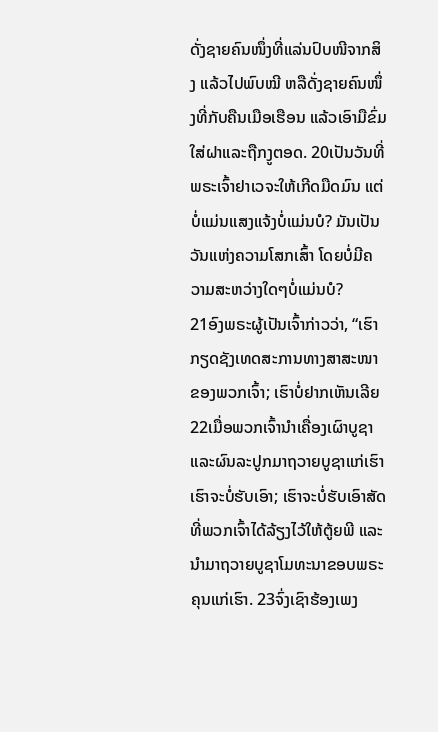ດັ່ງຊາຍຄົນໜຶ່ງທີ່ແລ່ນປົບໜີຈາກສິງ ແລ້ວໄປພົບໝີ ຫລືດັ່ງຊາຍຄົນໜຶ່ງທີ່ກັບຄືນເມືອເຮືອນ ແລ້ວເອົາມືຂົ່ມໃສ່ຝາແລະຖືກງູຕອດ. 20ເປັນວັນທີ່ພຣະເຈົ້າຢາເວຈະໃຫ້ເກີດມືດມົນ ແຕ່ບໍ່ແມ່ນແສງແຈ້ງບໍ່ແມ່ນບໍ? ມັນເປັນວັນແຫ່ງຄວາມໂສກເສົ້າ ໂດຍບໍ່ມີຄວາມສະຫວ່າງໃດໆບໍ່ແມ່ນບໍ?
21ອົງພຣະຜູ້ເປັນເຈົ້າກ່າວວ່າ, “ເຮົາກຽດຊັງເທດສະການທາງສາສະໜາຂອງພວກເຈົ້າ; ເຮົາບໍ່ຢາກເຫັນເລີຍ 22ເມື່ອພວກເຈົ້ານຳເຄື່ອງເຜົາບູຊາ ແລະຜົນລະປູກມາຖວາຍບູຊາແກ່ເຮົາ ເຮົາຈະບໍ່ຮັບເອົາ; ເຮົາຈະບໍ່ຮັບເອົາສັດທີ່ພວກເຈົ້າໄດ້ລ້ຽງໄວ້ໃຫ້ຕູ້ຍພີ ແລະນຳມາຖວາຍບູຊາໂມທະນາຂອບພຣະຄຸນແກ່ເຮົາ. 23ຈົ່ງເຊົາຮ້ອງເພງ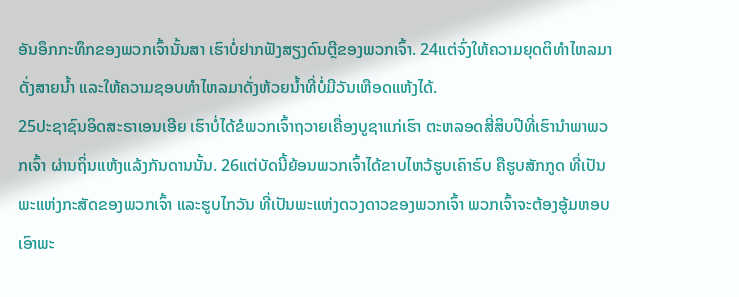ອັນອຶກກະທຶກຂອງພວກເຈົ້ານັ້ນສາ ເຮົາບໍ່ຢາກຟັງສຽງດົນຕຼີຂອງພວກເຈົ້າ. 24ແຕ່ຈົ່ງໃຫ້ຄວາມຍຸດຕິທຳໄຫລມາດັ່ງສາຍນໍ້າ ແລະໃຫ້ຄວາມຊອບທຳໄຫລມາດັ່ງຫ້ວຍນໍ້າທີ່ບໍ່ມີວັນເຫືອດແຫ້ງໄດ້.
25ປະຊາຊົນອິດສະຣາເອນເອີຍ ເຮົາບໍ່ໄດ້ຂໍພວກເຈົ້າຖວາຍເຄື່ອງບູຊາແກ່ເຮົາ ຕະຫລອດສີ່ສິບປີທີ່ເຮົານຳພາພວກເຈົ້າ ຜ່ານຖິ່ນແຫ້ງແລ້ງກັນດານນັ້ນ. 26ແຕ່ບັດນີ້ຍ້ອນພວກເຈົ້າໄດ້ຂາບໄຫວ້ຮູບເຄົາຣົບ ຄືຮູບສັກກູດ ທີ່ເປັນພະແຫ່ງກະສັດຂອງພວກເຈົ້າ ແລະຮູບໄກວັນ ທີ່ເປັນພະແຫ່ງດວງດາວຂອງພວກເຈົ້າ ພວກເຈົ້າຈະຕ້ອງອູ້ມຫອບເອົາພະ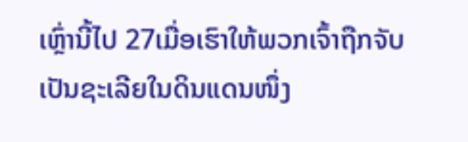ເຫຼົ່ານີ້ໄປ 27ເມື່ອເຮົາໃຫ້ພວກເຈົ້າຖືກຈັບເປັນຊະເລີຍໃນດິນແດນໜຶ່ງ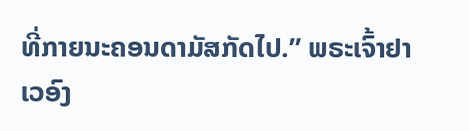ທີ່ກາຍນະຄອນດາມັສກັດໄປ.” ພຣະເຈົ້າຢາເວອົງ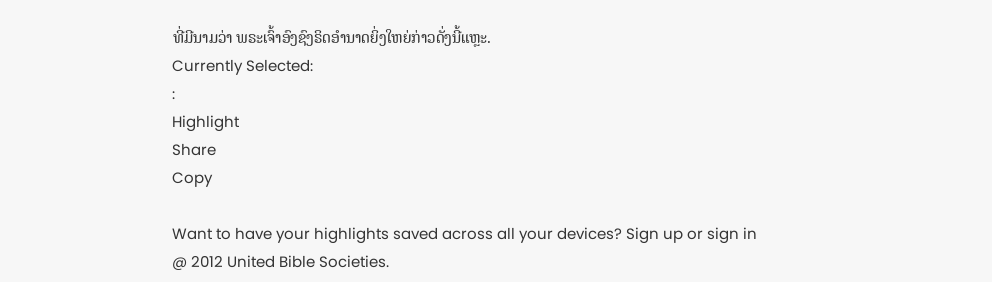ທີ່ມີນາມວ່າ ພຣະເຈົ້າອົງຊົງຣິດອຳນາດຍິ່ງໃຫຍ່ກ່າວດັ່ງນີ້ແຫຼະ.
Currently Selected:
:
Highlight
Share
Copy

Want to have your highlights saved across all your devices? Sign up or sign in
@ 2012 United Bible Societies.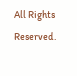All Rights Reserved.